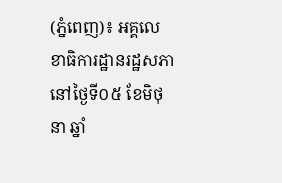(ភ្នំពេញ)៖ អគ្គលេខាធិការដ្ឋានរដ្ឋសភា នៅថ្ងៃទី០៥ ខែមិថុនា ឆ្នាំ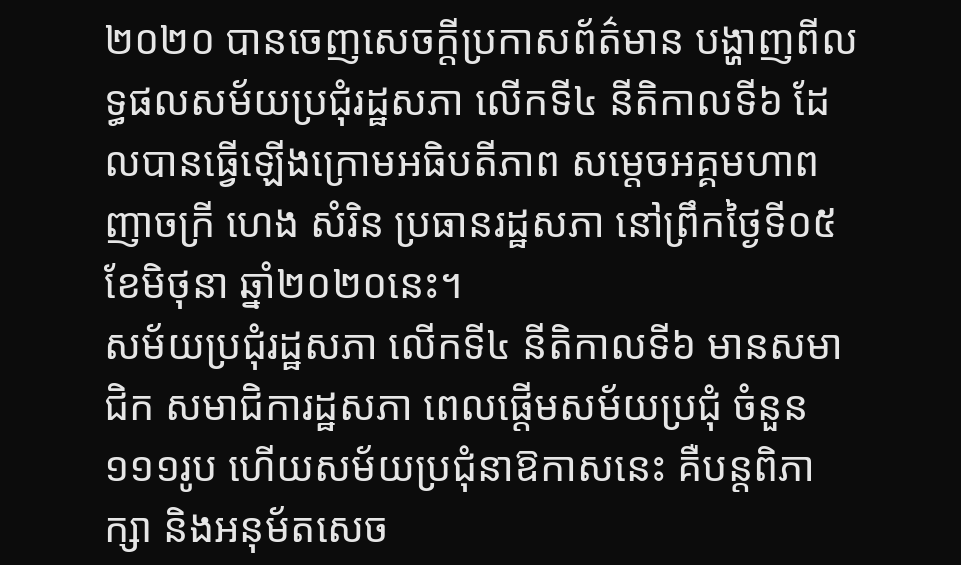២០២០ បានចេញសេចក្តីប្រកាសព័ត៌មាន បង្ហាញពីលទ្ធផលសម័យប្រជុំរដ្ឋសភា លើកទី៤ នីតិកាលទី៦ ដែលបានធ្វើឡើងក្រោមអធិបតីភាព សម្ដេចអគ្គមហាពញាចក្រី ហេង សំរិន ប្រធានរដ្ឋសភា នៅព្រឹកថ្ងៃទី០៥ ខែមិថុនា ឆ្នាំ២០២០នេះ។
សម័យប្រជុំរដ្ឋសភា លើកទី៤ នីតិកាលទី៦ មានសមាជិក សមាជិការដ្ឋសភា ពេលផ្ដើមសម័យប្រជុំ ចំនួន ១១១រូប ហើយសម័យប្រជុំនាឱកាសនេះ គឺបន្ដពិភាក្សា និងអនុម័តសេច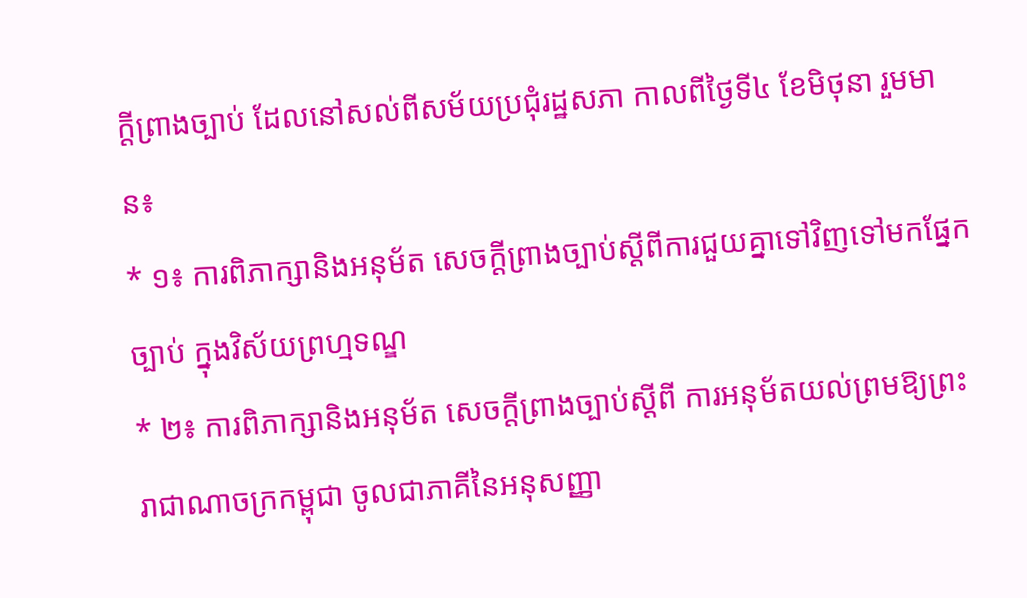ក្ដីព្រាងច្បាប់ ដែលនៅសល់ពីសម័យប្រជុំរដ្ឋសភា កាលពីថ្ងៃទី៤ ខែមិថុនា រួមមាន៖
* ១៖ ការពិភាក្សានិងអនុម័ត សេចក្ដីព្រាងច្បាប់ស្ដីពីការជួយគ្នាទៅវិញទៅមកផ្នែកច្បាប់ ក្នុងវិស័យព្រហ្មទណ្ឌ
* ២៖ ការពិភាក្សានិងអនុម័ត សេចក្ដីព្រាងច្បាប់ស្ដីពី ការអនុម័តយល់ព្រមឱ្យព្រះរាជាណាចក្រកម្ពុជា ចូលជាភាគីនៃអនុសញ្ញា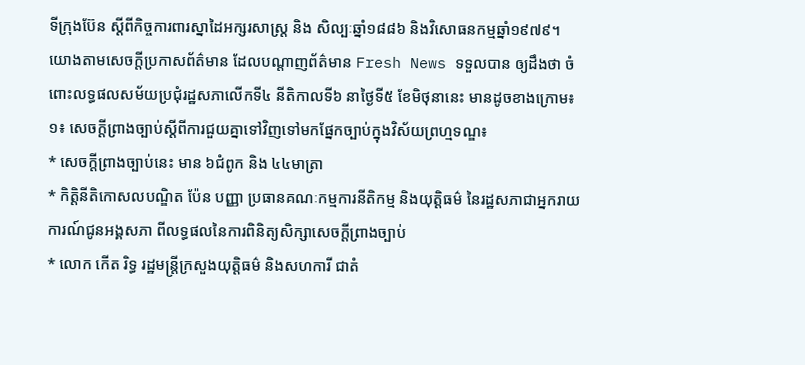ទីក្រុងប៊ែន ស្ដីពីកិច្ចការពារស្នាដៃអក្សរសាស្ត្រ និង សិល្បៈឆ្នាំ១៨៨៦ និងវិសោធនកម្មឆ្នាំ១៩៧៩។
យោងតាមសេចក្តីប្រកាសព័ត៌មាន ដែលបណ្តាញព័ត៌មាន Fresh News ទទួលបាន ឲ្យដឹងថា ចំពោះលទ្ធផលសម័យប្រជុំរដ្ឋសភាលើកទី៤ នីតិកាលទី៦ នាថ្ងៃទី៥ ខែមិថុនានេះ មានដូចខាងក្រោម៖
១៖ សេចក្ដីព្រាងច្បាប់ស្ដីពីការជួយគ្នាទៅវិញទៅមកផ្នែកច្បាប់ក្នុងវិស័យព្រហ្មទណ្ឌ៖
* សេចក្ដីព្រាងច្បាប់នេះ មាន ៦ជំពូក និង ៤៤មាត្រា
* កិត្តិនីតិកោសលបណ្ឌិត ប៉ែន បញ្ញា ប្រធានគណៈកម្មការនីតិកម្ម និងយុត្តិធម៌ នៃរដ្ឋសភាជាអ្នករាយការណ៍ជូនអង្គសភា ពីលទ្ធផលនៃការពិនិត្យសិក្សាសេចក្ដីព្រាងច្បាប់
* លោក កើត រិទ្ធ រដ្ឋមន្ត្រីក្រសួងយុត្តិធម៌ និងសហការី ជាតំ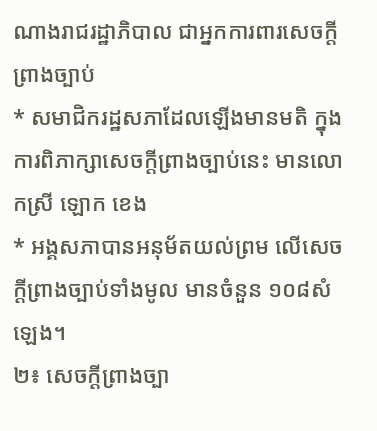ណាងរាជរដ្ឋាភិបាល ជាអ្នកការពារសេចក្ដីព្រាងច្បាប់
* សមាជិករដ្ឋសភាដែលឡើងមានមតិ ក្នុងការពិភាក្សាសេចក្ដីព្រាងច្បាប់នេះ មានលោកស្រី ឡោក ខេង
* អង្គសភាបានអនុម័តយល់ព្រម លើសេចក្ដីព្រាងច្បាប់ទាំងមូល មានចំនួន ១០៨សំឡេង។
២៖ សេចក្ដីព្រាងច្បា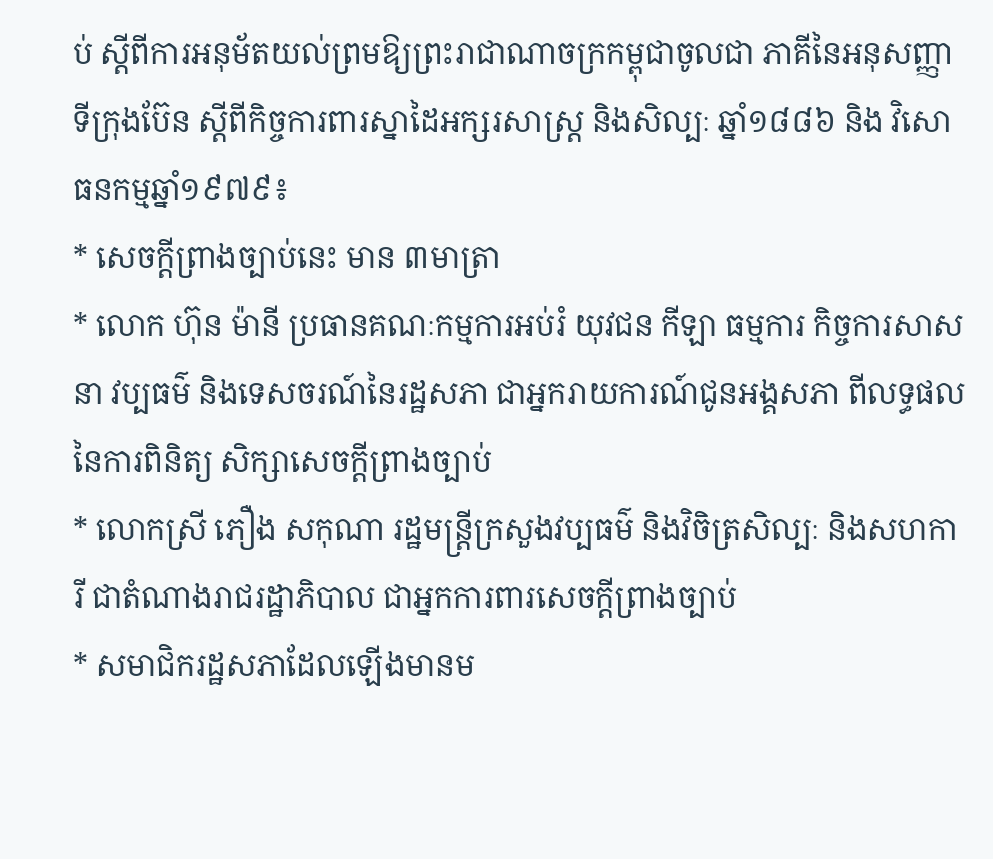ប់ ស្ដីពីការអនុម័តយល់ព្រមឱ្យព្រះរាជាណាចក្រកម្ពុជាចូលជា ភាគីនៃអនុសញ្ញាទីក្រុងប៊ែន ស្ដីពីកិច្ចការពារស្នាដៃអក្សរសាស្ត្រ និងសិល្បៈ ឆ្នាំ១៨៨៦ និង វិសោធនកម្មឆ្នាំ១៩៧៩៖
* សេចក្ដីព្រាងច្បាប់នេះ មាន ៣មាត្រា
* លោក ហ៊ុន ម៉ានី ប្រធានគណៈកម្មការអប់រំ យុវជន កីឡា ធម្មការ កិច្ចការសាសនា វប្បធម៌ និងទេសចរណ៍នៃរដ្ឋសភា ជាអ្នករាយការណ៍ជូនអង្គសភា ពីលទ្ធផលនៃការពិនិត្យ សិក្សាសេចក្ដីព្រាងច្បាប់
* លោកស្រី ភឿង សកុណា រដ្ឋមន្ត្រីក្រសួងវប្បធម៌ និងវិចិត្រសិល្បៈ និងសហការី ជាតំណាងរាជរដ្ឋាភិបាល ជាអ្នកការពារសេចក្ដីព្រាងច្បាប់
* សមាជិករដ្ឋសភាដែលឡើងមានម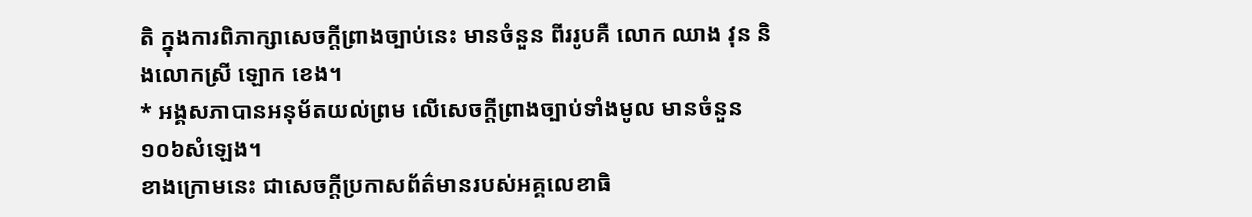តិ ក្នុងការពិភាក្សាសេចក្ដីព្រាងច្បាប់នេះ មានចំនួន ពីររូបគឺ លោក ឈាង វុន និងលោកស្រី ឡោក ខេង។
* អង្គសភាបានអនុម័តយល់ព្រម លើសេចក្ដីព្រាងច្បាប់ទាំងមូល មានចំនួន ១០៦សំឡេង។
ខាងក្រោមនេះ ជាសេចក្តីប្រកាសព័ត៌មានរបស់អគ្គលេខាធិ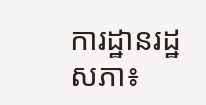ការដ្ឋានរដ្ឋសភា៖